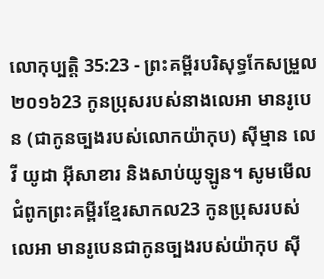លោកុប្បត្តិ 35:23 - ព្រះគម្ពីរបរិសុទ្ធកែសម្រួល ២០១៦23 កូនប្រុសរបស់នាងលេអា មានរូបេន (ជាកូនច្បងរបស់លោកយ៉ាកុប) ស៊ីម្មាន លេវី យូដា អ៊ីសាខារ និងសាប់យូឡូន។ សូមមើលជំពូកព្រះគម្ពីរខ្មែរសាកល23 កូនប្រុសរបស់លេអា មានរូបេនជាកូនច្បងរបស់យ៉ាកុប ស៊ី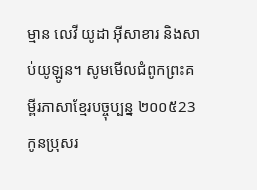ម្មាន លេវី យូដា អ៊ីសាខារ និងសាប់យូឡូន។ សូមមើលជំពូកព្រះគម្ពីរភាសាខ្មែរបច្ចុប្បន្ន ២០០៥23 កូនប្រុសរ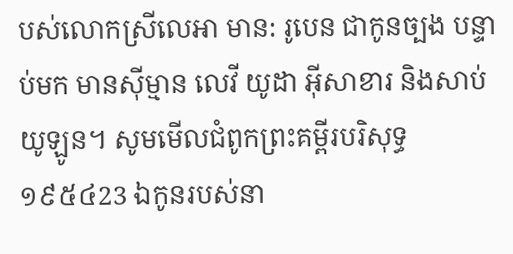បស់លោកស្រីលេអា មាន: រូបេន ជាកូនច្បង បន្ទាប់មក មានស៊ីម្មាន លេវី យូដា អ៊ីសាខារ និងសាប់យូឡូន។ សូមមើលជំពូកព្រះគម្ពីរបរិសុទ្ធ ១៩៥៤23 ឯកូនរបស់នា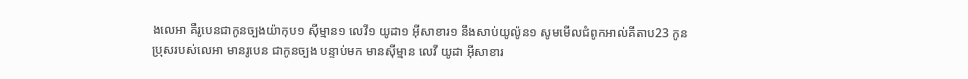ងលេអា គឺរូបេនជាកូនច្បងយ៉ាកុប១ ស៊ីម្មាន១ លេវី១ យូដា១ អ៊ីសាខារ១ នឹងសាប់យូល៉ូន១ សូមមើលជំពូកអាល់គីតាប23 កូនប្រុសរបស់លេអា មានរូបេន ជាកូនច្បង បន្ទាប់មក មានស៊ីម្មាន លេវី យូដា អ៊ីសាខារ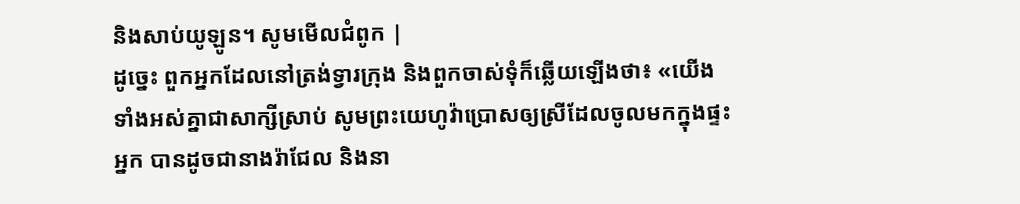និងសាប់យូឡូន។ សូមមើលជំពូក |
ដូច្នេះ ពួកអ្នកដែលនៅត្រង់ទ្វារក្រុង និងពួកចាស់ទុំក៏ឆ្លើយឡើងថា៖ «យើងទាំងអស់គ្នាជាសាក្សីស្រាប់ សូមព្រះយេហូវ៉ាប្រោសឲ្យស្រីដែលចូលមកក្នុងផ្ទះអ្នក បានដូចជានាងរ៉ាជែល និងនា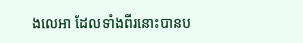ងលេអា ដែលទាំងពីរនោះបានប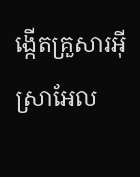ង្កើតគ្រួសារអ៊ីស្រាអែល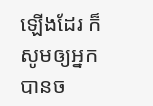ឡើងដែរ ក៏សូមឲ្យអ្នកបានច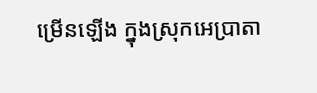ម្រើនឡើង ក្នុងស្រុកអេប្រាតា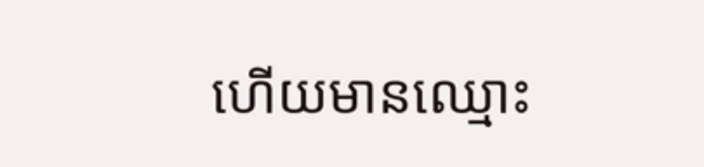ហើយមានឈ្មោះ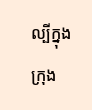ល្បីក្នុងក្រុង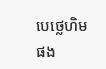បេថ្លេហិមផង